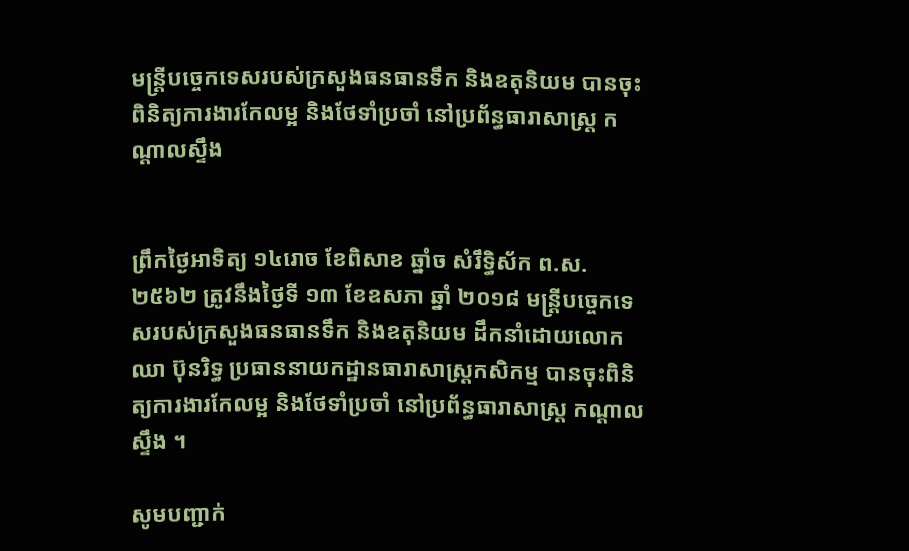មន្ត្រីបច្ចេកទេសរបស់ក្រសួងធនធានទឹក និងឧតុនិយម បានចុះពិនិត្យការងារកែលម្អ និងថែទាំប្រចាំ នៅប្រព័ន្ធធារាសាស្ត្រ កណ្តាលស្ទឹង


ព្រឹកថ្ងៃអាទិត្យ ១៤រោច ខែពិសាខ ឆ្នាំច សំរឹទ្ធិស័ក ព.ស. ២៥៦២ ត្រូវនឹងថ្ងៃទី ១៣ ខែឧសភា ឆ្នាំ ២០១៨ មន្ត្រីបច្ចេកទេសរបស់ក្រសួងធនធានទឹក និងឧតុនិយម ដឹកនាំដោយលោក ឈា ប៊ុនរិទ្ធ ប្រធាននាយកដ្ឋានធារាសាស្ត្រកសិកម្ម បានចុះពិនិត្យការងារកែលម្អ និងថែទាំប្រចាំ នៅប្រព័ន្ធធារាសាស្ត្រ កណ្តាលស្ទឹង ។

សូមបញ្ជាក់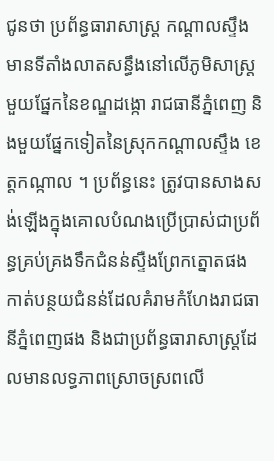ជូនថា ប្រព័ន្ធធារាសាស្ត្រ កណ្តាលស្ទឹង មានទីតាំងលាតសន្ធឹងនៅលើភូមិសាស្រ្តមួយផ្នែកនៃខណ្ឌដង្កោ រាជធានីភ្នំពេញ និងមួយផ្នែកទៀតនៃស្រុកកណ្តាលស្ទឹង ខេត្តកណ្កាល ។ ប្រព័ន្ធនេះ ត្រូវបានសាងសង់ឡើងក្នុងគោលបំណងប្រើប្រាស់ជាប្រព័ន្ធគ្រប់គ្រងទឹកជំនន់ស្ទឺងព្រែកត្នោតផង កាត់បន្ថយជំនន់ដែលគំរាមកំហែងរាជធានីភ្នំពេញផង និងជាប្រព័ន្ធធារាសាស្ត្រដែលមានលទ្ធភាពស្រោចស្រពលើ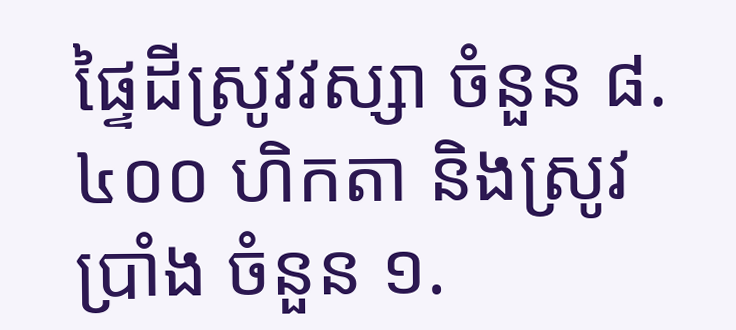ផ្ទៃដីស្រូវវស្សា ចំនួន ៨.៤០០ ហិកតា និងស្រូវប្រាំង ចំនួន ១.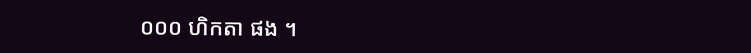០០០ ហិកតា ផង ។